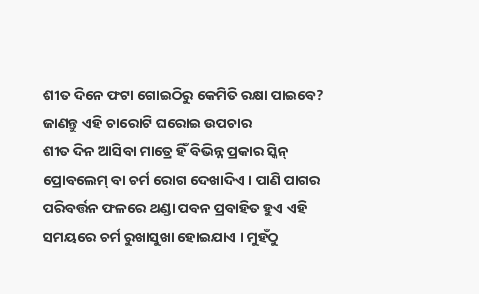ଶୀତ ଦିନେ ଫଟା ଗୋଇଠିରୁ କେମିତି ରକ୍ଷା ପାଇବେ? ଜାଣନ୍ତୁ ଏହି ଚାରୋଟି ଘରୋଇ ଉପଚାର
ଶୀତ ଦିନ ଆସିବା ମାତ୍ରେ ହିଁ ବିଭିନ୍ନ ପ୍ରକାର ସ୍କିନ୍ ପ୍ରୋବଲେମ୍ ବା ଚର୍ମ ରୋଗ ଦେଖାଦିଏ । ପାଣି ପାଗର ପରିବର୍ତ୍ତନ ଫଳରେ ଥଣ୍ଡା ପବନ ପ୍ରବାହିତ ହୁଏ ଏହି ସମୟରେ ଚର୍ମ ରୁଖାସୁଖା ହୋଇଯାଏ । ମୁହଁଠୁ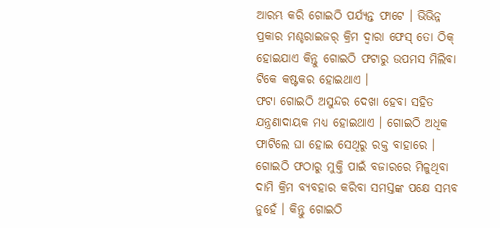ଆରମ୍ଭ କରି ଗୋଇଠି ପର୍ଯ୍ୟନ୍ତ ଫାଟେ । ଭିଭିନ୍ନ ପ୍ରକାର ମଶ୍ଚରାଇଜର୍ କ୍ରିମ ଦ୍ୱାରା ଫେସ୍ ତୋ ଠିକ୍ ହୋଇଯାଏ କିନ୍ତୁ ଗୋଇଠି ଫଟାରୁ ଉପମସ ମିଲିବା ଟିକେ କଷ୍ଟକର ହୋଇଥାଏ ।
ଫଟା ଗୋଇଠି ଅସୁନ୍ଦର ଦେଖା ହେବା ସହିତ ଯନ୍ତ୍ରଣାଦାୟକ ମଧ୍ୟ ହୋଇଥାଏ । ଗୋଇଠି ଅଧିକ ଫାଟିଲେ ଘା ହୋଇ ସେଥିରୁ ରକ୍ତ ବାହାରେ । ଗୋଇଠି ଫଠାରୁ ମୁକ୍ତି ପାଇଁ ବଜାରରେ ମିଳୁଥିବା ଦାମି କ୍ରିମ ବ୍ୟବହାର କରିବା ସମସ୍ତଙ୍କ ପକ୍ଷେ ସମ୍ଭବ ନୁହେଁ । କିନ୍ତୁ ଗୋଇଠି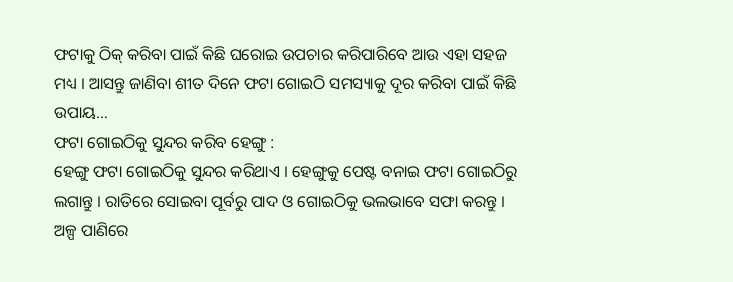ଫଟାକୁ ଠିକ୍ କରିବା ପାଇଁ କିଛି ଘରୋଇ ଉପଚାର କରିପାରିବେ ଆଉ ଏହା ସହଜ ମଧ୍ୟ । ଆସନ୍ତୁ ଜାଣିବା ଶୀତ ଦିନେ ଫଟା ଗୋଇଠି ସମସ୍ୟାକୁ ଦୂର କରିବା ପାଇଁ କିଛି ଉପାୟ…
ଫଟା ଗୋଇଠିକୁ ସୁନ୍ଦର କରିବ ହେଙ୍ଗୁ :
ହେଙ୍ଗୁ ଫଟା ଗୋଇଠିକୁ ସୁନ୍ଦର କରିଥାଏ । ହେଙ୍ଗୁକୁ ପେଷ୍ଟ ବନାଇ ଫଟା ଗୋଇଠିରୁ ଲଗାନ୍ତୁ । ରାତିରେ ସୋଇବା ପୂର୍ବରୁ ପାଦ ଓ ଗୋଇଠିକୁ ଭଲଭାବେ ସଫା କରନ୍ତୁ । ଅଳ୍ପ ପାଣିରେ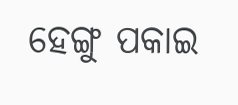ହେଙ୍ଗୁ ପକାଇ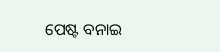ପେଷ୍ଟ ବନାଇ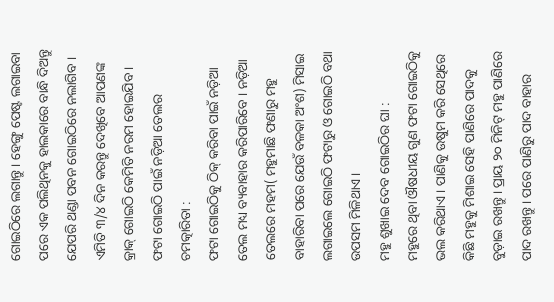ଗୋଇଠିରେ ଲଗାନ୍ତୁ । ହେଙ୍ଗୁ ପେଷ୍ଟ ଲଗାଇବା ପରେ ଏକ ପଲିଥିନକୁ ହାଲକାରେ ବାନ୍ଧି ଦିଅନ୍ତୁ ଯେପରି ଥଣ୍ଡା ପବନ ଗୋଇଠିରେ ନଲାଗିବ । ଏମିତି ୩/୪ ଦିନ କରନ୍ତୁ ଦେଖିବେ ଆପଣଙ୍କ କ୍ରାକ୍ ଗୋଇଠି କେମିତି ନରମ ହୋଇଯିବ ।
ଫଟା ଗୋଇଠି ପାଇଁ ନଡ଼ିଆ ତେଲର ଚମତ୍କାରିତା :
ଫଟା ଗୋଇଠିକୁ ଠିକ୍ କରିବା ପାଇଁ ନଡ଼ିଆ ତେଲ ମଧ୍ୟ ବ୍ୟବାହାର କରିପାରିବେ । ନଡ଼ିଆ ତେଲରେ ମହମ( ମହୁମାଛି ଫଣାରୁ ମହୁ ବାହାରିବା ପରେ ଯେଉଁ ବଳକା ଅଂଶ) ମିସାଇ ଲଗାଇଲେ ଗୋଇଠି ଫଟାରୁ ଓ ଗୋଇଠି ବଥା ଉପସମ ମିଳିଥାଏ ।
ମହୁ ଶୁଖାଇ ଦେବ ଗୋଇଠିର ଘା :
ମହୁରେ ଥିବା ଔଷଧୀୟ ଗୁଣ ଫଟା ଗୋଇଠିକୁ ଭଲ କରିଥାଏ । ପାଣିକୁ ଉଷୁମ କରି ସେଥିରେ କିଛି ମହୁକୁ ମିଶାଇ ସେହି ପାଣିରେ ପାଦକୁ ବୁଡ଼ାଇ ରଖନ୍ତୁ । ପ୍ରାୟ ୨୦ ମିନିଟ୍ ମହୁ ପାଣିରେ ପାଦ ରଖନ୍ତୁ । ପରେ ପାଣିରୁ ପାଦ ବାହାର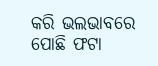କରି ଭଲଭାବରେ ପୋଛି ଫଟା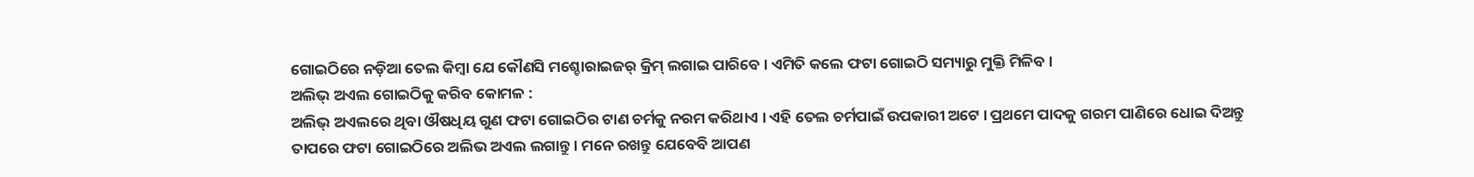ଗୋଇଠିରେ ନଡ଼ିଆ ତେଲ କିମ୍ବା ଯେ କୌଣସି ମଶ୍ଚୋରାଇଜର୍ କ୍ରିମ୍ ଲଗାଇ ପାରିବେ । ଏମିତି କଲେ ଫଟା ଗୋଇଠି ସମ୍ୟାରୁ ମୁକ୍ତି ମିଳିବ ।
ଅଲିଭ୍ ଅଏଲ ଗୋଇଠିକୁ କରିବ କୋମଳ :
ଅଲିଭ୍ ଅଏଲରେ ଥିବା ଔଷଧିୟ ଗୁଣ ଫଟା ଗୋଇଠିର ଟାଣ ଚର୍ମକୁ ନରମ କରିଥାଏ । ଏହି ତେଲ ଚର୍ମପାଇଁ ଉପକାରୀ ଅଟେ । ପ୍ରଥମେ ପାଦକୁ ଗରମ ପାଣିରେ ଧୋଇ ଦିଅନ୍ତୁ ତାପରେ ଫଟା ଗୋଇଠିରେ ଅଲିଭ ଅଏଲ ଲଗାନ୍ତୁ । ମନେ ରଖନ୍ତୁ ଯେବେବି ଆପଣ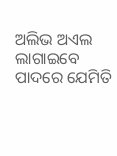ଅଲିଭ ଅଏଲ ଲାଗାଇବେ ପାଦରେ ଯେମିତି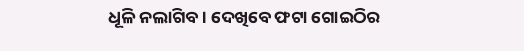ଧୂଳି ନଲାଗିବ । ଦେଖିବେ ଫଟା ଗୋଇଠିର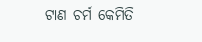ଟାଣ ଚର୍ମ କେମିତି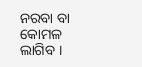ନରବା ବା କୋମଳ ଲାଗିବ ।